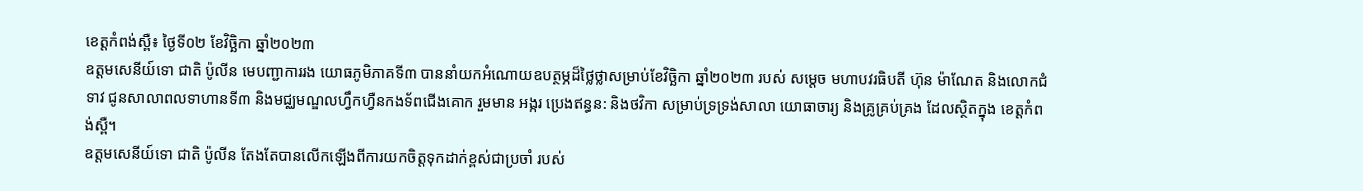ខេត្តកំពង់ស្ពឺ៖ ថ្ងៃទី០២ ខែវិច្ឆិកា ឆ្នាំ២០២៣
ឧត្តមសេនីយ៍ទោ ជាតិ ប៉ូលីន មេបញ្ជាការរង យោធភូមិភាគទី៣ បាននាំយកអំណោយឧបត្ថម្ភដ៏ថ្លៃថ្លាសម្រាប់ខែវិច្ឆិកា ឆ្នាំ២០២៣ របស់ សម្តេច មហាបវរធិបតី ហ៊ុន ម៉ាណែត និងលោកជំទាវ ជូនសាលាពលទាហានទី៣ និងមជ្ឈមណ្ឌលហ្វឹកហ្វឺនកងទ័ពជើងគោក រួមមាន អង្ករ ប្រេងឥន្ធន: និងថវិកា សម្រាប់ទ្រទ្រង់សាលា យោធាចារ្យ និងគ្រូគ្រប់គ្រង ដែលស្ថិតក្នុង ខេត្តកំពង់ស្ពឺ។
ឧត្តមសេនីយ៍ទោ ជាតិ ប៉ូលីន តែងតែបានលើកឡើងពីការយកចិត្តទុកដាក់ខ្ពស់ជាប្រចាំ របស់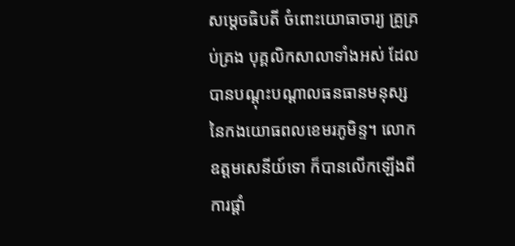សម្តេចធិបតី ចំពោះយោធាចារ្យ គ្រូគ្រប់គ្រង បុគ្គលិកសាលាទាំងអស់ ដែលបានបណ្តុះបណ្តាលធនធានមនុស្ស នៃកងយោធពលខេមរភូមិន្ទ។ លោកឧត្តមសេនីយ៍ទោ ក៏បានលេីកឡេីងពីការផ្តាំ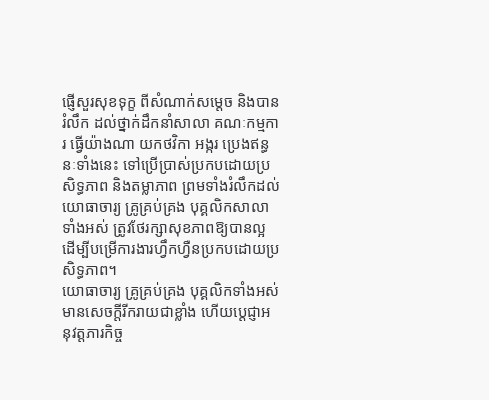ផ្ញេីសួរសុខទុក្ខ ពីសំណាក់សម្តេច និងបានរំលឹក ដល់ថ្នាក់ដឹកនាំសាលា គណៈកម្មការ ធ្វេីយ៉ាងណា យកថវិកា អង្ករ ប្រេងឥន្ធនៈទាំងនេះ ទៅប្រេីប្រាស់ប្រកបដោយប្រសិទ្ធភាព និងតម្លាភាព ព្រមទាំងរំលឹកដល់យោធាចារ្យ គ្រូគ្រប់គ្រង បុគ្គលិកសាលាទាំងអស់ ត្រូវថែរក្សាសុខភាពឱ្យបានល្អ ដេីម្បីបម្រេីការងារហ្វឹកហ្វឺនប្រកបដោយប្រសិទ្ធភាព។
យោធាចារ្យ គ្រូគ្រប់គ្រង បុគ្គលិកទាំងអស់ មានសេចក្តីរីករាយជាខ្លាំង ហេីយប្តេជ្ញាអនុវត្តភារកិច្ច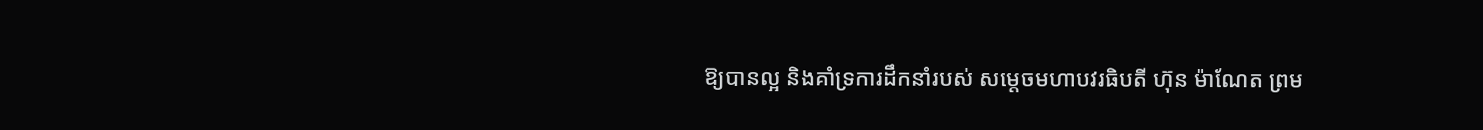ឱ្យបានល្អ និងគាំទ្រការដឹកនាំរបស់ សម្តេចមហាបវរធិបតី ហ៊ុន ម៉ាណែត ព្រម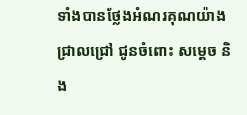ទាំងបានថ្លែងអំណរគុណយ៉ាងជ្រាលជ្រៅ ជូនចំពោះ សម្តេច និង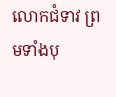លោកជំទាវ ព្រមទាំងបុ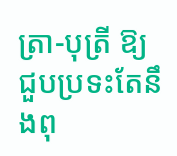ត្រា-បុត្រី ឱ្យជួបប្រទះតែនឹងពុ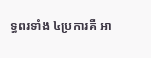ទ្ធពរទាំង ៤ប្រការគឺ អា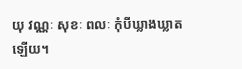យុ វណ្ណៈ សុខៈ ពលៈ កុំបីឃ្លាងឃ្លាតឡេីយ។